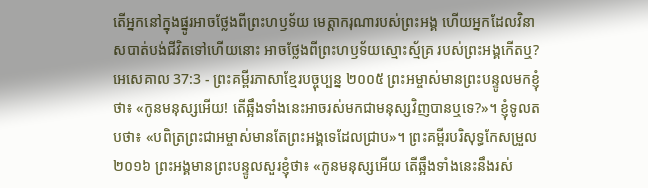តើអ្នកនៅក្នុងផ្នូរអាចថ្លែងពីព្រះហឫទ័យ មេត្តាករុណារបស់ព្រះអង្គ ហើយអ្នកដែលវិនាសបាត់បង់ជីវិតទៅហើយនោះ អាចថ្លែងពីព្រះហឫទ័យស្មោះស្ម័គ្រ របស់ព្រះអង្គកើតឬ?
អេសេគាល 37:3 - ព្រះគម្ពីរភាសាខ្មែរបច្ចុប្បន្ន ២០០៥ ព្រះអម្ចាស់មានព្រះបន្ទូលមកខ្ញុំថា៖ «កូនមនុស្សអើយ! តើឆ្អឹងទាំងនេះអាចរស់មកជាមនុស្សវិញបានឬទេ?»។ ខ្ញុំទូលតបថា៖ «បពិត្រព្រះជាអម្ចាស់មានតែព្រះអង្គទេដែលជ្រាប»។ ព្រះគម្ពីរបរិសុទ្ធកែសម្រួល ២០១៦ ព្រះអង្គមានព្រះបន្ទូលសួរខ្ញុំថា៖ «កូនមនុស្សអើយ តើឆ្អឹងទាំងនេះនឹងរស់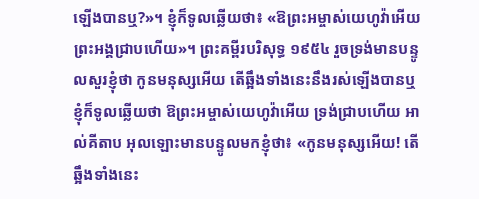ឡើងបានឬ?»។ ខ្ញុំក៏ទូលឆ្លើយថា៖ «ឱព្រះអម្ចាស់យេហូវ៉ាអើយ ព្រះអង្គជ្រាបហើយ»។ ព្រះគម្ពីរបរិសុទ្ធ ១៩៥៤ រួចទ្រង់មានបន្ទូលសួរខ្ញុំថា កូនមនុស្សអើយ តើឆ្អឹងទាំងនេះនឹងរស់ឡើងបានឬ ខ្ញុំក៏ទូលឆ្លើយថា ឱព្រះអម្ចាស់យេហូវ៉ាអើយ ទ្រង់ជ្រាបហើយ អាល់គីតាប អុលឡោះមានបន្ទូលមកខ្ញុំថា៖ «កូនមនុស្សអើយ! តើឆ្អឹងទាំងនេះ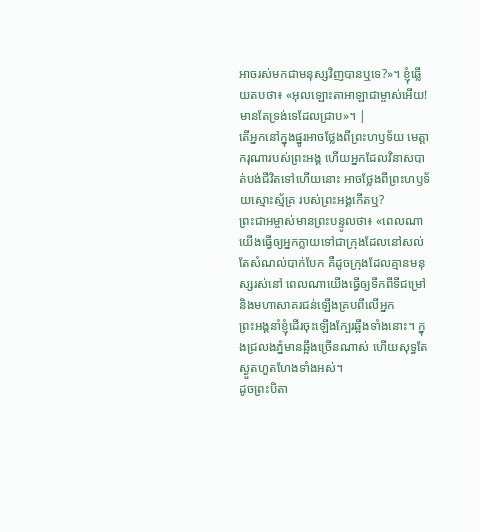អាចរស់មកជាមនុស្សវិញបានឬទេ?»។ ខ្ញុំឆ្លើយតបថា៖ «អុលឡោះតាអាឡាជាម្ចាស់អើយ! មានតែទ្រង់ទេដែលជ្រាប»។ |
តើអ្នកនៅក្នុងផ្នូរអាចថ្លែងពីព្រះហឫទ័យ មេត្តាករុណារបស់ព្រះអង្គ ហើយអ្នកដែលវិនាសបាត់បង់ជីវិតទៅហើយនោះ អាចថ្លែងពីព្រះហឫទ័យស្មោះស្ម័គ្រ របស់ព្រះអង្គកើតឬ?
ព្រះជាអម្ចាស់មានព្រះបន្ទូលថា៖ «ពេលណាយើងធ្វើឲ្យអ្នកក្លាយទៅជាក្រុងដែលនៅសល់តែសំណល់បាក់បែក គឺដូចក្រុងដែលគ្មានមនុស្សរស់នៅ ពេលណាយើងធ្វើឲ្យទឹកពីទីជម្រៅ និងមហាសាគរជន់ឡើងគ្របពីលើអ្នក
ព្រះអង្គនាំខ្ញុំដើរចុះឡើងក្បែរឆ្អឹងទាំងនោះ។ ក្នុងជ្រលងភ្នំមានឆ្អឹងច្រើនណាស់ ហើយសុទ្ធតែស្ងួតហួតហែងទាំងអស់។
ដូចព្រះបិតា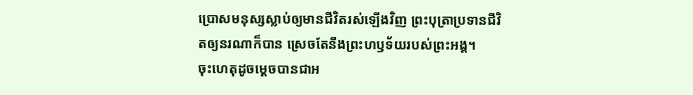ប្រោសមនុស្សស្លាប់ឲ្យមានជីវិតរស់ឡើងវិញ ព្រះបុត្រាប្រទានជីវិតឲ្យនរណាក៏បាន ស្រេចតែនឹងព្រះហឫទ័យរបស់ព្រះអង្គ។
ចុះហេតុដូចម្ដេចបានជាអ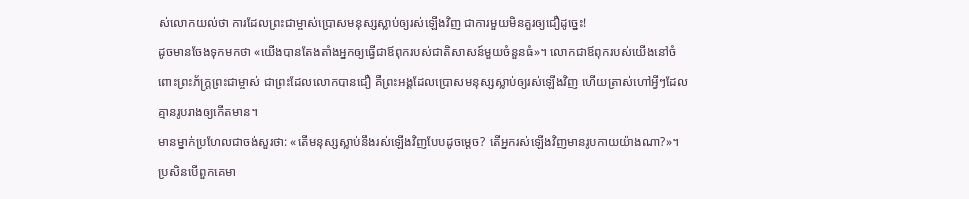ស់លោកយល់ថា ការដែលព្រះជាម្ចាស់ប្រោសមនុស្សស្លាប់ឲ្យរស់ឡើងវិញ ជាការមួយមិនគួរឲ្យជឿដូច្នេះ!
ដូចមានចែងទុកមកថា «យើងបានតែងតាំងអ្នកឲ្យធ្វើជាឪពុករបស់ជាតិសាសន៍មួយចំនួនធំ»។ លោកជាឪពុករបស់យើងនៅចំពោះព្រះភ័ក្ត្រព្រះជាម្ចាស់ ជាព្រះដែលលោកបានជឿ គឺព្រះអង្គដែលប្រោសមនុស្សស្លាប់ឲ្យរស់ឡើងវិញ ហើយត្រាស់ហៅអ្វីៗដែលគ្មានរូបរាងឲ្យកើតមាន។
មានម្នាក់ប្រហែលជាចង់សួរថា: «តើមនុស្សស្លាប់នឹងរស់ឡើងវិញបែបដូចម្ដេច? តើអ្នករស់ឡើងវិញមានរូបកាយយ៉ាងណា?»។
ប្រសិនបើពួកគេមា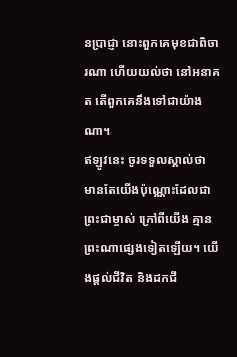នប្រាជ្ញា នោះពួកគេមុខជាពិចារណា ហើយយល់ថា នៅអនាគត តើពួកគេនឹងទៅជាយ៉ាងណា។
ឥឡូវនេះ ចូរទទួលស្គាល់ថា មានតែយើងប៉ុណ្ណោះដែលជាព្រះជាម្ចាស់ ក្រៅពីយើង គ្មានព្រះណាផ្សេងទៀតឡើយ។ យើងផ្ដល់ជីវិត និងដកជី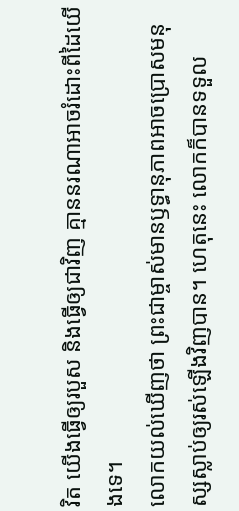វិត យើងធ្វើឲ្យរបួស និងធ្វើឲ្យជាវិញ គ្មាននរណាអាចរំដោះពីដៃយើងទេ។
លោកយល់ឃើញថា ព្រះជាម្ចាស់មានឫទ្ធានុភាពអាចប្រោសមនុស្សស្លាប់ឲ្យរស់ឡើងវិញបាន។ ហេតុនេះ លោកក៏បានទទួល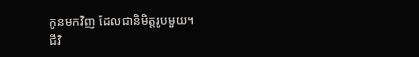កូនមកវិញ ដែលជានិមិត្តរូបមួយ។
ជីវិ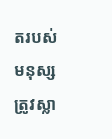តរបស់មនុស្សត្រូវស្លា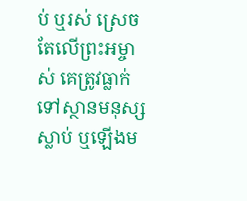ប់ ឬរស់ ស្រេចតែលើព្រះអម្ចាស់ គេត្រូវធ្លាក់ទៅស្ថានមនុស្សស្លាប់ ឬឡើងម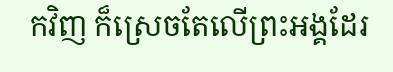កវិញ ក៏ស្រេចតែលើព្រះអង្គដែរ